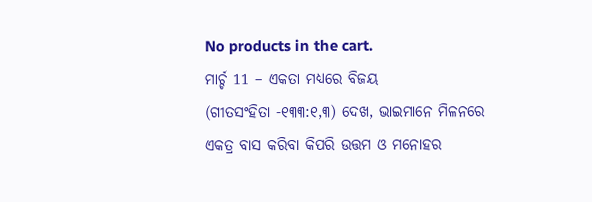No products in the cart.
ମାର୍ଚ୍ଚ 11 – ଏକତା ମଧ୍ୟରେ ବିଜୟ
(ଗୀତସଂହିତା -୧୩୩:୧,୩) ଦେଖ, ଭାଇମାନେ ମିଳନରେ ଏକତ୍ର ବାସ କରିବା କିପରି ଉତ୍ତମ ଓ ମନୋହର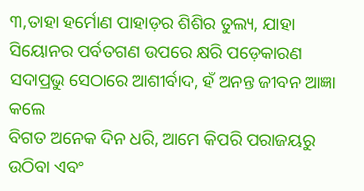୩,ତାହା ହର୍ମୋଣ ପାହାଡ଼ର ଶିଶିର ତୁଲ୍ୟ, ଯାହା ସିୟୋନର ପର୍ବତଗଣ ଉପରେ କ୍ଷରି ପଡ଼େକାରଣ ସଦାପ୍ରଭୁ ସେଠାରେ ଆଶୀର୍ବାଦ, ହଁ ଅନନ୍ତ ଜୀବନ ଆଜ୍ଞା କଲେ
ବିଗତ ଅନେକ ଦିନ ଧରି, ଆମେ କିପରି ପରାଜୟରୁ ଉଠିବା ଏବଂ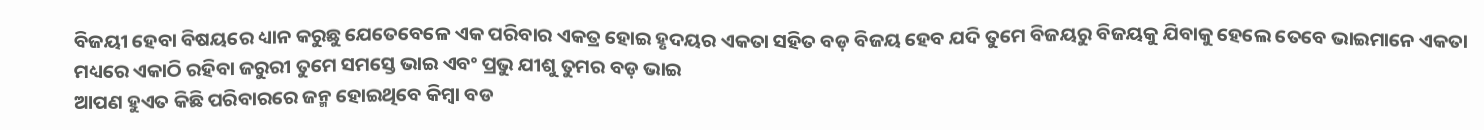ବିଜୟୀ ହେବା ବିଷୟରେ ଧ୍ୟାନ କରୁଛୁ ଯେତେବେଳେ ଏକ ପରିବାର ଏକତ୍ର ହୋଇ ହୃଦୟର ଏକତା ସହିତ ବଡ଼ ବିଜୟ ହେବ ଯଦି ତୁମେ ବିଜୟରୁ ବିଜୟକୁ ଯିବାକୁ ହେଲେ ତେବେ ଭାଇମାନେ ଏକତା ମଧ୍ୟରେ ଏକାଠି ରହିବା ଜରୁରୀ ତୁମେ ସମସ୍ତେ ଭାଇ ଏବଂ ପ୍ରଭୁ ଯୀଶୁ ତୁମର ବଡ଼ ଭାଇ
ଆପଣ ହୁଏତ କିଛି ପରିବାରରେ ଜନ୍ମ ହୋଇଥିବେ କିମ୍ବା ବଡ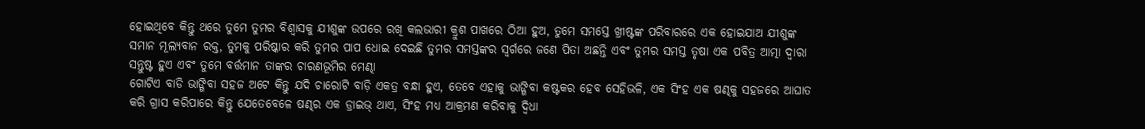ହୋଇଥିବେ କିନ୍ତୁ ଥରେ ତୁମେ ତୁମର ବିଶ୍ୱାସକୁ ଯୀଶୁଙ୍କ ଉପରେ ରଖି କଲଭାରୀ କ୍ରୁଶ ପାଖରେ ଠିଆ ହୁଅ, ତୁମେ ସମସ୍ତେ ଖ୍ରୀଷ୍ଟଙ୍କ ପରିବାରରେ ଏକ ହୋଇଯାଅ ଯୀଶୁଙ୍କ ସମାନ ମୂଲ୍ୟବାନ ରକ୍ତ, ତୁମକୁ ପରିଷ୍କାର କରି ତୁମର ପାପ ଧୋଇ ଦେଇଛି ତୁମର ସମସ୍ତଙ୍କର ସ୍ୱର୍ଗରେ ଜଣେ ପିତା ଅଛନ୍ତି ଏବଂ ତୁମର ସମସ୍ତ ତୃଷା ଏକ ପବିତ୍ର ଆତ୍ମା ଦ୍ୱାରା ସନ୍ତୁଷ୍ଟ ହୁଏ ଏବଂ ତୁମେ ବର୍ତ୍ତମାନ ତାଙ୍କର ଚାରଣଭୂମିର ମେଣ୍ଢା
ଗୋଟିଏ ବାଡି ଭାଙ୍ଗିବା ସହଜ ଅଟେ କିନ୍ତୁ ଯଦି ଚାରୋଟି ବାଡ଼ି ଏକତ୍ର ବନ୍ଧା ହୁଏ, ତେବେ ଏହାକୁ ଭାଙ୍ଗିବା କଷ୍ଟକର ହେବ ସେହିଭଳି, ଏକ ସିଂହ ଏକ ଷଣ୍ଢକୁ ସହଜରେ ଆଘାତ କରି ଗ୍ରାସ କରିପାରେ କିନ୍ତୁ ଯେତେବେଳେ ଷଣ୍ଢର ଏକ ଡ୍ରାଇଭ୍ ଥାଏ, ସିଂହ ମଧ୍ୟ ଆକ୍ରମଣ କରିବାକୁ ଦ୍ୱିଧା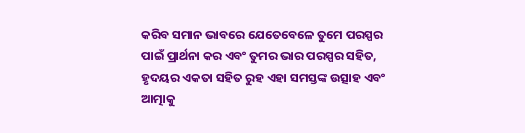କରିବ ସମାନ ଭାବରେ ଯେତେବେଳେ ତୁମେ ପରସ୍ପର ପାଇଁ ପ୍ରାର୍ଥନା କର ଏବଂ ତୁମର ଭାର ପରସ୍ପର ସହିତ, ହୃଦୟର ଏକତା ସହିତ ରୁହ ଏହା ସମସ୍ତଙ୍କ ଉତ୍ସାହ ଏବଂ ଆତ୍ମାକୁ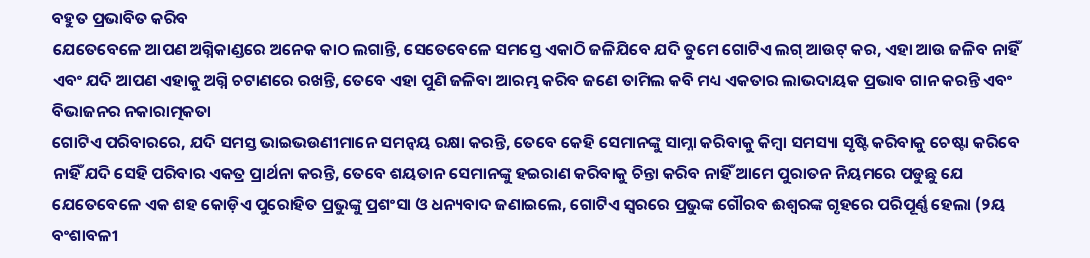ବହୁତ ପ୍ରଭାବିତ କରିବ
ଯେତେବେଳେ ଆପଣ ଅଗ୍ନିକାଣ୍ଡରେ ଅନେକ କାଠ ଲଗାନ୍ତି, ସେତେବେଳେ ସମସ୍ତେ ଏକାଠି ଜଳିଯିବେ ଯଦି ତୁମେ ଗୋଟିଏ ଲଗ୍ ଆଉଟ୍ କର, ଏହା ଆଉ ଜଳିବ ନାହିଁ ଏବଂ ଯଦି ଆପଣ ଏହାକୁ ଅଗ୍ନି ଚଟାଣରେ ରଖନ୍ତି, ତେବେ ଏହା ପୁଣି ଜଳିବା ଆରମ୍ଭ କରିବ ଜଣେ ତାମିଲ କବି ମଧ୍ୟ ଏକତାର ଲାଭଦାୟକ ପ୍ରଭାବ ଗାନ କରନ୍ତି ଏବଂ ବିଭାଜନର ନକାରାତ୍ମକତା
ଗୋଟିଏ ପରିବାରରେ, ଯଦି ସମସ୍ତ ଭାଇଭଉଣୀମାନେ ସମନ୍ୱୟ ରକ୍ଷା କରନ୍ତି, ତେବେ କେହି ସେମାନଙ୍କୁ ସାମ୍ନା କରିବାକୁ କିମ୍ବା ସମସ୍ୟା ସୃଷ୍ଟି କରିବାକୁ ଚେଷ୍ଟା କରିବେ ନାହିଁ ଯଦି ସେହି ପରିବାର ଏକତ୍ର ପ୍ରାର୍ଥନା କରନ୍ତି, ତେବେ ଶୟତାନ ସେମାନଙ୍କୁ ହଇରାଣ କରିବାକୁ ଚିନ୍ତା କରିବ ନାହିଁ ଆମେ ପୁରାତନ ନିୟମରେ ପଡୁଛୁ ଯେ ଯେତେବେଳେ ଏକ ଶହ କୋଡ଼ିଏ ପୁରୋହିତ ପ୍ରଭୁଙ୍କୁ ପ୍ରଶଂସା ଓ ଧନ୍ୟବାଦ ଜଣାଇଲେ, ଗୋଟିଏ ସ୍ୱରରେ ପ୍ରଭୁଙ୍କ ଗୌରବ ଈଶ୍ବରଙ୍କ ଗୃହରେ ପରିପୂର୍ଣ୍ଣ ହେଲା (୨ୟ ବଂଶାବଳୀ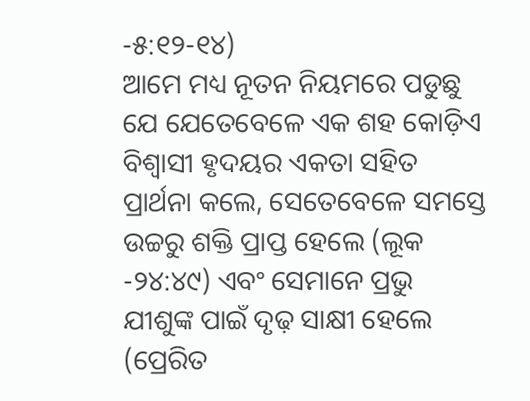-୫:୧୨-୧୪)
ଆମେ ମଧ୍ୟ ନୂତନ ନିୟମରେ ପଡୁଛୁ ଯେ ଯେତେବେଳେ ଏକ ଶହ କୋଡ଼ିଏ ବିଶ୍ୱାସୀ ହୃଦୟର ଏକତା ସହିତ ପ୍ରାର୍ଥନା କଲେ, ସେତେବେଳେ ସମସ୍ତେ ଉଚ୍ଚରୁ ଶକ୍ତି ପ୍ରାପ୍ତ ହେଲେ (ଲୂକ -୨୪:୪୯) ଏବଂ ସେମାନେ ପ୍ରଭୁ ଯୀଶୁଙ୍କ ପାଇଁ ଦୃଢ଼ ସାକ୍ଷୀ ହେଲେ (ପ୍ରେରିତ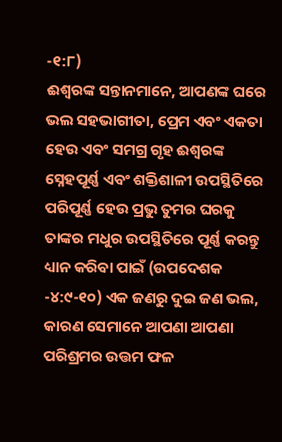-୧:୮)
ଈଶ୍ବରଙ୍କ ସନ୍ତାନମାନେ, ଆପଣଙ୍କ ଘରେ ଭଲ ସହଭାଗୀତା, ପ୍ରେମ ଏବଂ ଏକତା ହେଉ ଏବଂ ସମଗ୍ର ଗୃହ ଈଶ୍ବରଙ୍କ ସ୍ନେହପୂର୍ଣ୍ଣ ଏବଂ ଶକ୍ତିଶାଳୀ ଉପସ୍ଥିତିରେ ପରିପୂର୍ଣ୍ଣ ହେଉ ପ୍ରଭୁ ତୁମର ଘରକୁ ତାଙ୍କର ମଧୁର ଉପସ୍ଥିତିରେ ପୂର୍ଣ୍ଣ କରନ୍ତୁ
ଧ୍ୟାନ କରିବା ପାଇଁ (ଉପଦେଶକ -୪:୯-୧୦) ଏକ ଜଣରୁ ଦୁଇ ଜଣ ଭଲ, କାରଣ ସେମାନେ ଆପଣା ଆପଣା ପରିଶ୍ରମର ଉତ୍ତମ ଫଳ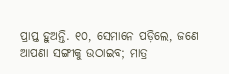ପ୍ରାପ୍ତ ହୁଅନ୍ତି. ୧୦, ସେମାନେ ପଡ଼ିଲେ, ଜଣେ ଆପଣା ସଙ୍ଗୀକୁ ଉଠାଇବ; ମାତ୍ର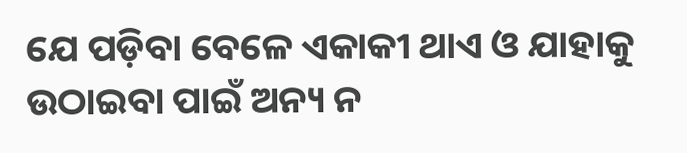ଯେ ପଡ଼ିବା ବେଳେ ଏକାକୀ ଥାଏ ଓ ଯାହାକୁ ଉଠାଇବା ପାଇଁ ଅନ୍ୟ ନ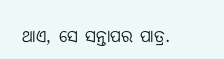ଥାଏ, ସେ ସନ୍ତାପର ପାତ୍ର.